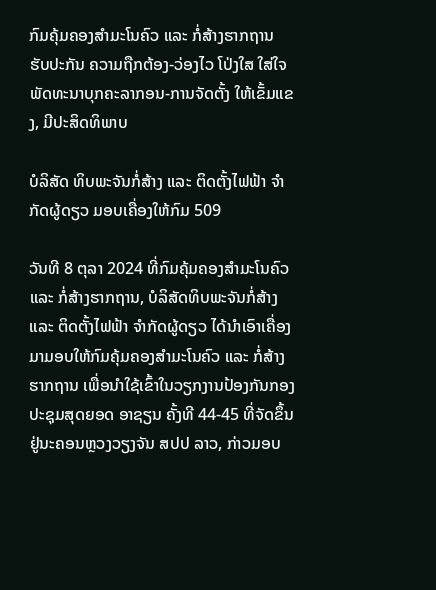ກົມຄຸ້ມຄອງສຳມະໂນຄົວ ແລະ ກໍ່ສ້າງຮາກຖານ ຮັບປະກັນ ຄວາມຖືກຕ້ອງ-ວ່ອງໄວ ໂປ່ງໃສ ໃສ່ໃຈ ພັດທະນາບຸກຄະລາກອນ-ການຈັດຕັ້ງ ໃຫ້ເຂັ້ມແຂງ, ມີປະສິດທິພາບ

ບໍລິສັດ ທິບພະຈັນກໍ່ສ້າງ ແລະ ຕິດຕັ້ງໄຟຟ້າ ຈໍາກັດຜູ້ດຽວ ມອບເຄື່ອງໃຫ້ກົມ 509

ວັນທີ 8 ຕຸລາ 2024 ທີ່ກົມຄຸ້ມຄອງສໍາມະໂນຄົວ ແລະ ກໍ່ສ້າງຮາກຖານ, ບໍລິສັດທິບພະຈັນກໍ່ສ້າງ ແລະ ຕິດຕັ້ງໄຟຟ້າ ຈໍາກັດຜູ້ດຽວ ໄດ້ນຳເອົາເຄື່ອງມາມອບໃຫ້ກົມຄຸ້ມຄອງສໍາມະໂນຄົວ ແລະ ກໍ່ສ້າງຮາກຖານ ເພື່ອນໍາໃຊ້ເຂົ້າໃນວຽກງານປ້ອງກັນກອງປະຊຸມສຸດຍອດ ອາຊຽນ ຄັ້ງທີ 44-45 ທີ່ຈັດຂຶ້ນຢູ່ນະຄອນຫຼວງວຽງຈັນ ສປປ ລາວ, ກ່າວມອບ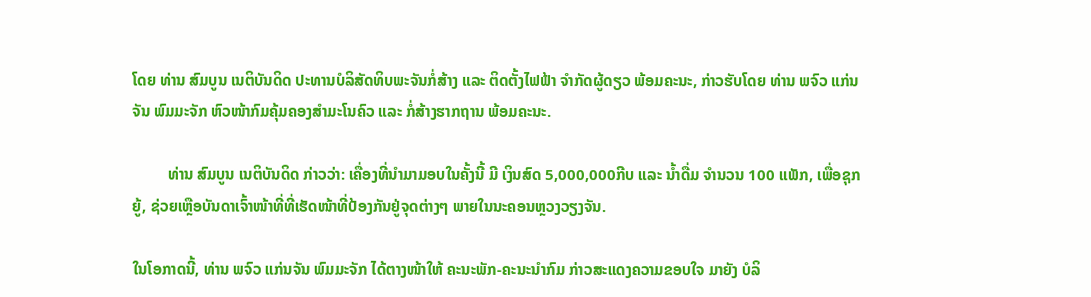ໂດຍ ທ່ານ ສົມບູນ ເນຕິບັນດິດ ປະທານບໍລິສັດທິບພະຈັນກໍ່ສ້າງ ແລະ ຕິດຕັ້ງໄຟຟ້າ ຈໍາກັດຜູ້ດຽວ ພ້ອມຄະນະ, ກ່າວຮັບໂດຍ ທ່ານ ພຈົວ ແກ່ນຈັນ ພົມມະຈັກ ຫົວໜ້າກົມຄຸ້ມຄອງສໍາມະໂນຄົວ ແລະ ກໍ່ສ້າງຮາກຖານ ພ້ອມຄະນະ.

         ທ່ານ ສົມບູນ ເນຕິບັນດິດ ກ່າວວ່າ: ເຄື່ອງທີ່ນໍາມາມອບໃນຄັ້ງນີ້ ມີ ເງິນສົດ 5,000,000ກີບ ແລະ ນໍ້າດື່ມ ຈຳນວນ 100 ແພັກ, ເພື່ອຊຸກຍູ້, ຊ່ວຍເຫຼືອບັນດາເຈົ້າໜ້າທີ່ທີ່ເຮັດໜ້າທີ່ປ້ອງກັນຢູ່ຈຸດຕ່າງໆ ພາຍໃນນະຄອນຫຼວງວຽງຈັນ.

ໃນໂອກາດນີ້, ທ່ານ ພຈົວ ແກ່ນຈັນ ພົມມະຈັກ ໄດ້ຕາງໜ້າໃຫ້ ຄະນະພັກ-ຄະນະນໍາກົມ ກ່າວສະແດງຄວາມຂອບໃຈ ມາຍັງ ບໍລິ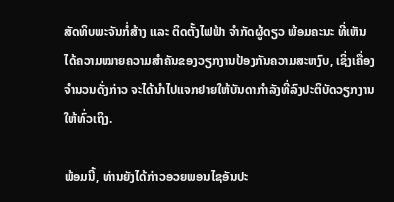ສັດທິບພະຈັນກໍ່ສ້າງ ແລະ ຕິດຕັ້ງໄຟຟ້າ ຈໍາກັດຜູ້ດຽວ ພ້ອມຄະນະ ທີ່ເຫັນໄດ້ຄວາມໝາຍຄວາມສຳຄັນຂອງວຽກງານປ້ອງກັນຄວາມສະຫງົບ, ເຊິ່ງເຄື່ອງຈໍານວນດັ່ງກ່າວ ຈະໄດ້ນຳໄປແຈກຢາຍໃຫ້ບັນດາກຳລັງທີ່ລົງປະຕິບັດວຽກງານ ໃຫ້ທົ່ວເຖິງ.

ພ້ອມນີ້, ທ່ານຍັງໄດ້ກ່າວອວຍພອນໄຊອັນປະ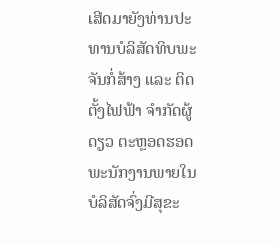ເສີດມາຍັງທ່ານປະທານບໍລິສັດທິບພະຈັນກໍ່ສ້າງ ແລະ ຕິດຕັ້ງໄຟຟ້າ ຈໍາກັດຜູ້ດຽວ ຕະຫຼອດຮອດພະນັກງານພາຍໃນບໍລິສັດຈົ່ງມີສຸຂະ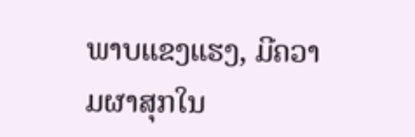ພາບແຂງແຮງ, ມີຄວາມຜາສຸກໃນ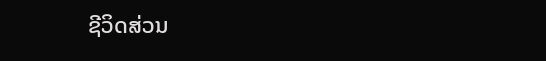ຊີວິດສ່ວນ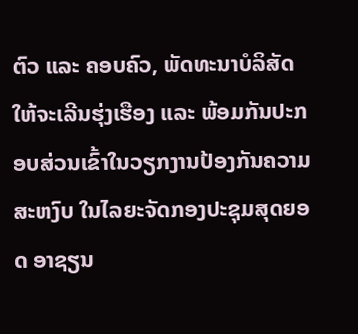ຕົວ ແລະ ຄອບຄົວ, ພັດທະນາບໍລິສັດ ໃຫ້ຈະເລີນຮຸ່ງເຮືອງ ແລະ ພ້ອມກັນປະກອບສ່ວນເຂົ້າໃນວຽກງານປ້ອງກັນຄວາມສະຫງົບ ໃນໄລຍະຈັດກອງປະຊຸມສຸດຍອດ ອາຊຽນ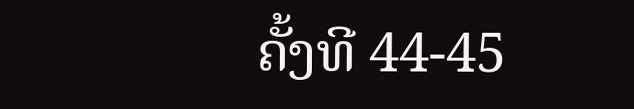ຄັ້ງທີ 44-45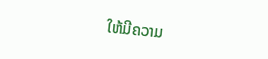ໃຫ້ມີຄວາມ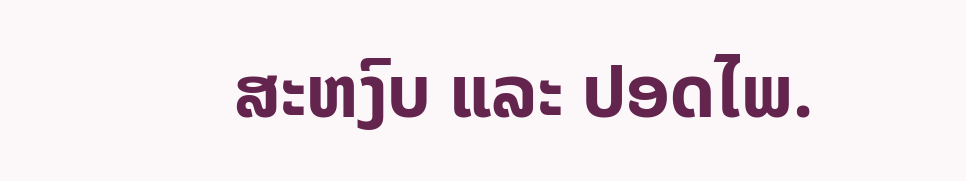ສະຫງົບ ແລະ ປອດໄພ.